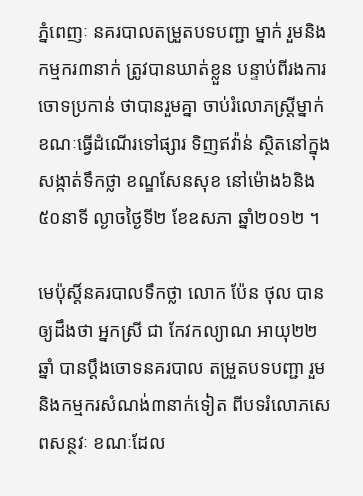ភ្នំពេញៈ នគរបាលតម្រួតបទបញ្ជា ម្នាក់ រួមនិងកម្មករ៣នាក់ ត្រូវបានឃាត់ខ្លួន បន្ទាប់ពីរងការចោទប្រកាន់ ថាបានរួមគ្នា ចាប់រំលោភស្ត្រីម្នាក់ខណៈធ្វើដំណើរទៅផ្សារ ទិញឥវ៉ាន់ ស្ថិតនៅក្នុងសង្កាត់ទឹកថ្លា ខណ្ឌសែនសុខ នៅម៉ោង៦និង៥០នាទី ល្ងាចថ្ងៃទី២ ខែឧសភា ឆ្នាំ២០១២ ។

មេប៉ុស្តិ៍នគរបាលទឹកថ្លា លោក ប៉ែន ថុល បានឲ្យដឹងថា អ្នកស្រី ជា កែវកល្យាណ អាយុ២២ឆ្នាំ បានប្តឹងចោទនគរបាល តម្រួតបទបញ្ជា រួមនិងកម្មករសំណង់៣នាក់ទៀត ពីបទរំលោភសេពសន្ថវៈ ខណៈដែល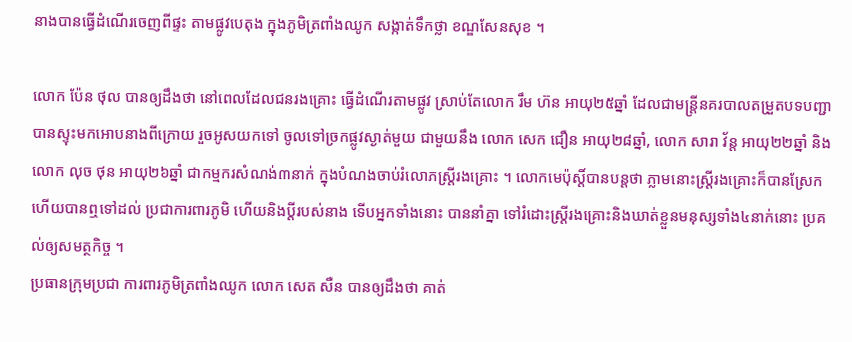នាងបានធ្វើដំណើរចេញពីផ្ទះ តាមផ្លូវបេតុង ក្នុងភូមិត្រពាំងឈូក សង្កាត់ទឹកថ្លា ខណ្ឌសែនសុខ ។

លោក ប៉ែន ថុល បានឲ្យដឹងថា នៅពេលដែលជនរងគ្រោះ ធ្វើដំណើរតាមផ្លូវ ស្រាប់តែលោក រឹម ហ៊ន អាយុ២៥ឆ្នាំ ដែលជាមន្ត្រីនគរបាលតម្រួតបទបញ្ជា បានស្ទុះមកអោបនាងពីក្រោយ រួចអូសយកទៅ ចូលទៅច្រកផ្លូវស្ងាត់មួយ ជាមួយនឹង លោក សេក ជឿន អាយុ២៨ឆ្នាំ, លោក សារា វ័ន្ត អាយុ២២ឆ្នាំ និងលោក លុច ថុន អាយុ២៦ឆ្នាំ ជាកម្មករសំណង់៣នាក់ ក្នុងបំណងចាប់រំលោភស្ត្រីរងគ្រោះ ។ លោកមេប៉ុស្តិ៍បានបន្តថា ភ្លាមនោះស្ត្រីរងគ្រោះក៏បានស្រែក ហើយបានឮទៅដល់ ប្រជាការពារភូមិ ហើយនិងប្តីរបស់នាង ទើបអ្នកទាំងនោះ បាននាំគ្នា ទៅរំដោះស្ត្រីរងគ្រោះនិងឃាត់ខ្លួនមនុស្សទាំង៤នាក់នោះ ប្រគល់ឲ្យសមត្ថកិច្ច ។
ប្រធានក្រុមប្រជា ការពារភូមិត្រពាំងឈូក លោក សេត សឺន បានឲ្យដឹងថា គាត់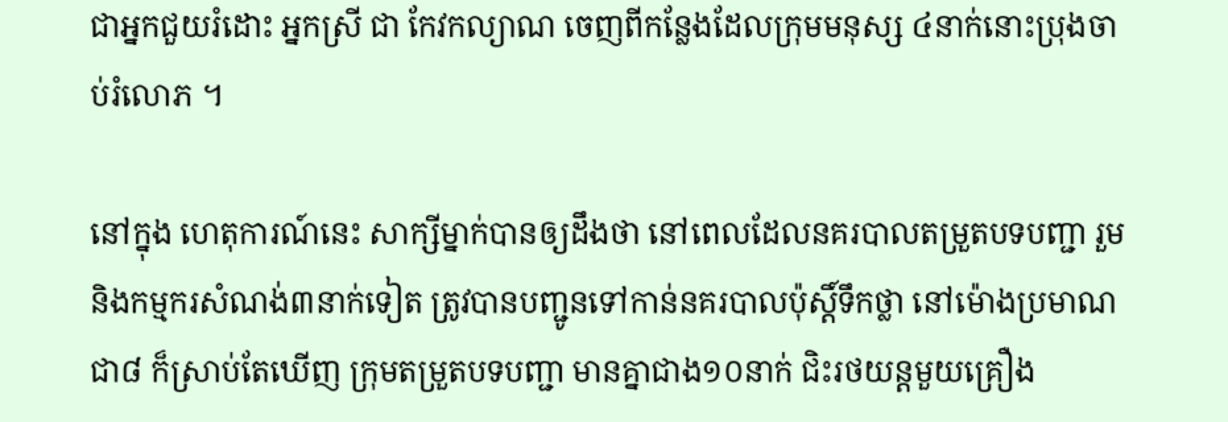ជាអ្នកជួយរំដោះ អ្នកស្រី ជា កែវកល្យាណ ចេញពីកន្លែងដែលក្រុមមនុស្ស ៤នាក់នោះប្រុងចាប់រំលោភ ។

នៅក្នុង ហេតុការណ៍នេះ សាក្សីម្នាក់បានឲ្យដឹងថា នៅពេលដែលនគរបាលតម្រួតបទបញ្ជា រួមនិងកម្មករសំណង់៣នាក់ទៀត ត្រូវបានបញ្ជូនទៅកាន់នគរបាលប៉ុស្តិ៍ទឹកថ្លា នៅម៉ោងប្រមាណជា៨ ក៏ស្រាប់តែឃើញ ក្រុមតម្រួតបទបញ្ជា មានគ្នាជាង១០នាក់ ជិះរថយន្តមួយគ្រឿង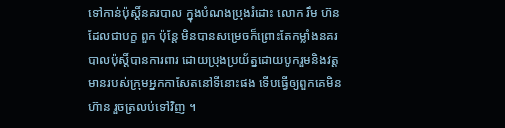ទៅកាន់ប៉ុស្តិ៍នគរបាល ក្នុងបំណងប្រុងរំដោះ លោក រឹម ហ៊ន ដែលជាបក្ខ ពួក ប៉ុន្តែ មិនបានសម្រេចក៏ព្រោះតែកម្លាំងនគរបាលប៉ុស្តិ៍បានការពារ ដោយប្រុងប្រយ័ត្នដោយបូករួមនិងវត្តមានរបស់ក្រុមអ្នកកាសែតនៅទីនោះផង ទើបធ្វើឲ្យពួកគេមិនហ៊ាន រួចត្រលប់ទៅវិញ ។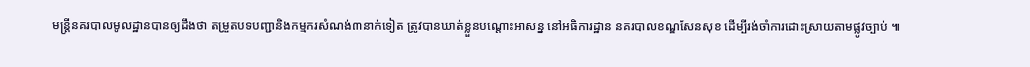មន្ត្រីនគរបាលមូលដ្ឋានបានឲ្យដឹងថា តម្រួតបទបញ្ជានិងកម្មករសំណង់៣នាក់ទៀត ត្រូវបានឃាត់ខ្លួនបណ្តោះអាសន្ន នៅអធិការដ្ឋាន នគរបាលខណ្ឌសែនសុខ ដើម្បីរង់ចាំការដោះស្រាយតាមផ្លូវច្បាប់ ៕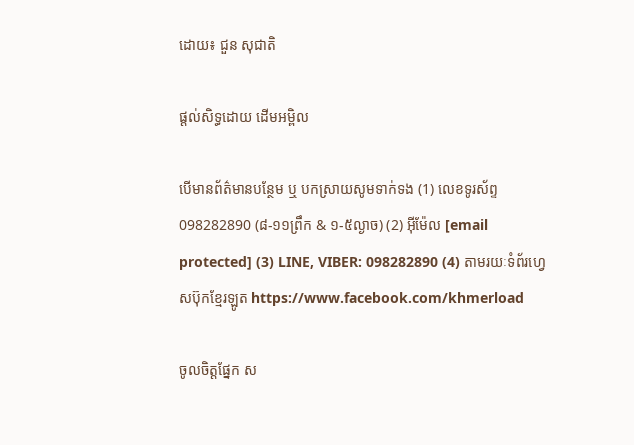ដោយ៖ ជួន សុជាតិ

ផ្តល់សិទ្ធដោយ ដើមអម្ពិល

បើមានព័ត៌មានបន្ថែម ឬ បកស្រាយសូមទាក់ទង (1) លេខទូរស័ព្ទ 098282890 (៨-១១ព្រឹក & ១-៥ល្ងាច) (2) អ៊ីម៉ែល [email protected] (3) LINE, VIBER: 098282890 (4) តាមរយៈទំព័រហ្វេសប៊ុកខ្មែរឡូត https://www.facebook.com/khmerload

ចូលចិត្តផ្នែក ស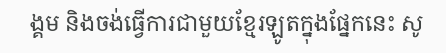ង្គម និងចង់ធ្វើការជាមួយខ្មែរឡូតក្នុងផ្នែកនេះ សូ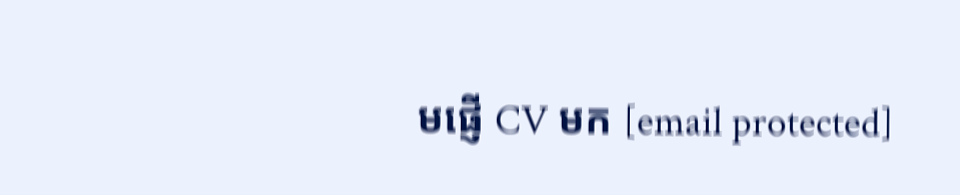មផ្ញើ CV មក [email protected]